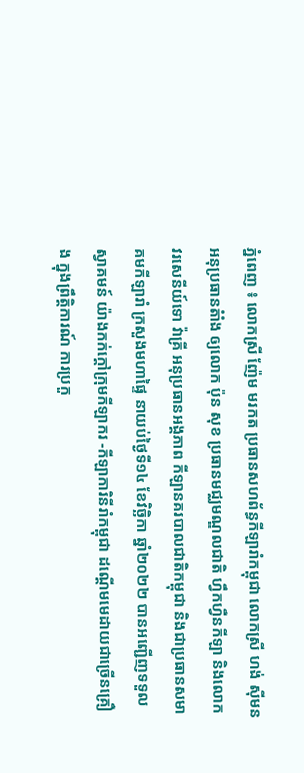ភ្នំពេញ ៖ លោកស្រី ញ៉ែម មរកត ប្រធានសហព័ន្ធកីឡារាំកម្ពុជា លោកស្រី ហង់ ស៊ីមន អនុប្រធានតំាំង ឲ្យលោក ប៉ុន សុខ ប្រធានមជ្ឈមណ្ឌលជាតិ ហ្វឹកហ្វឺនកីឡា និងលោកវរសេនីយ៍ទោ វ៉ាគ្រី អនុប្រធានអង្គភាព កីឡានគរបាលជាតិកម្ពុជា និងជាប្រធានសមាគមកីឡារាំ ក្រសួងមហាផ្ទៃ នាយប់ថ្ងៃទី១៤ ខែវិចិ្ឆកា ឆ្នាំ២០២២ បានអញ្ជើញទទួលស្វាគមន៍ យ៉ាងកក់ក្តៅក្រុមកីឡាករ -កីឡាការិនីរាំកម្ពុជា ដណ្តើមមេដាយជាច្រើនគ្រឿង ក្នុងព្រឹត្តិការណ៍ ការប្រកួ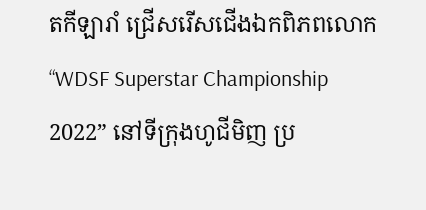តកីឡារាំ ជ្រើសរើសជើងឯកពិភពលោក “WDSF Superstar Championship 2022” នៅទីក្រុងហូជីមិញ ប្រ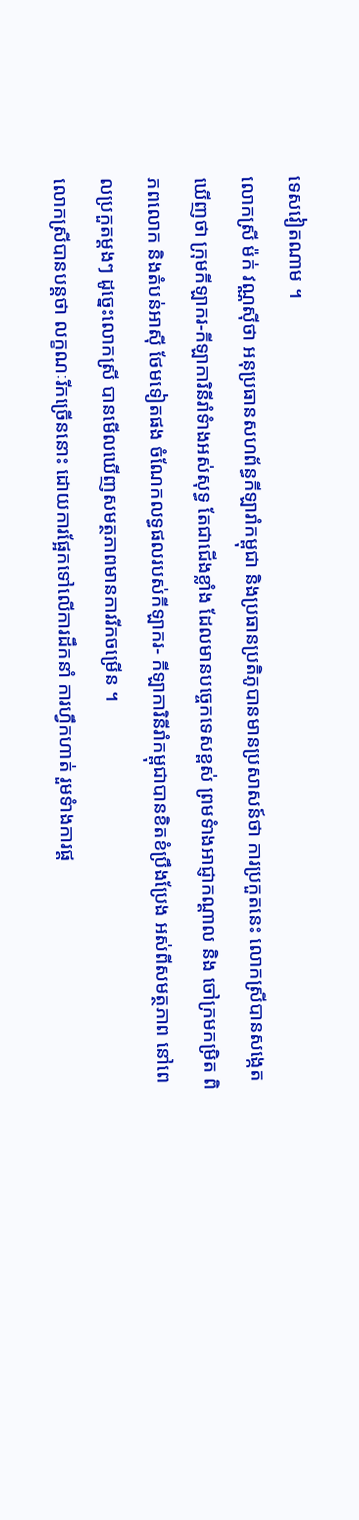ទេសវៀតណាម ។
លោកស្រី ម៉ក់ វណ្ណស៊ីថា អនុប្រធានសហព័ន្ធកីឡារាំកម្ពុជា និងប្រធានប្រតិភូបានមានប្រសាសន៍ថា ការប្រកួតនេះ លោកស្រីបានសង្កេតឃើញថា ក្រុមកីឡាករ-កីឡាការិនីរាំទំាងអស់សុទ្ធ តែជាជើងខ្លាំង ដែលមានបច្ចេកទេសខ្ពស់ ព្រមទំាងអាជ្ញាកណ្តាល និង ចៅក្រមកម្រិត ពិភពលោក និងតំបន់អាស៊ី ថែមទៀតផង ចំណែកលទ្ធផលរបស់កីឡាករ- កីឡាការិនីរាំកម្ពុជាបានខិតខំប្រឹងប្រែង អស់ពីសមត្ថភាព នៅពេលប្រកួតម្តងៗ ដូច្នេះលោកស្រី បានមើលឃើញសមត្ថភាពមានការរីកចម្រើន ។
លោកស្រីបានបន្តថា លក្ខណៈរីកច្រើននោះ ដោយការផ្អែកទៅលើការដឹកនាំ ការហ្វឹកហាត់ រួមទំាងការផ្ត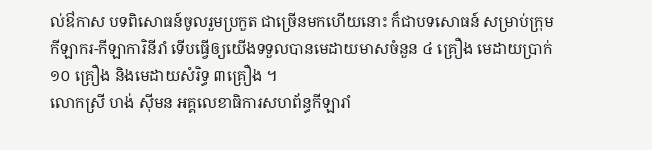ល់ឳកាស បទពិសោធន៍ចូលរួមប្រកួត ជាច្រើនមកហើយនោះ ក៏ជាបទសោធន៍ សម្រាប់ក្រុមកីឡាករ-កីឡាការិនីរាំ ទើបធ្វើឲ្យយើងទទួលបានមេដាយមាសចំនួន ៤ គ្រឿង មេដាយប្រាក់ ១០ គ្រឿង និងមេដាយសំរិទ្ធ ៣គ្រឿង ។
លោកស្រី ហង់ ស៊ីមន អគ្គលេខាធិការសហព័ន្ធកីឡារាំ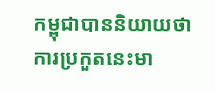កម្ពុជាបាននិយាយថា ការប្រកួតនេះមា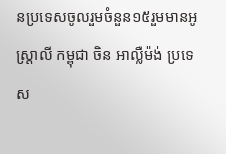នប្រទេសចូលរួមចំនួន១៥រួមមានអូស្ត្រាលី កម្ពុជា ចិន អាល្លឺម៉ង់ ប្រទេស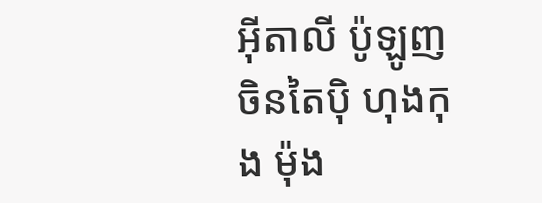អ៊ីតាលី ប៉ូឡូញ ចិនតៃប៉ិ ហុងកុង ម៉ុង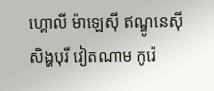ហ្គោលី ម៉ាឡេស៊ី ឥណ្ឌូនេស៊ី សិង្ហបុរី វៀតណាម កូរ៉េ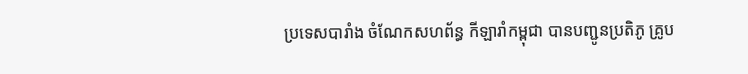ប្រទេសបារាំង ចំណែកសហព័ន្ធ កីឡារាំកម្ពុជា បានបញ្ជូនប្រតិភូ គ្រូប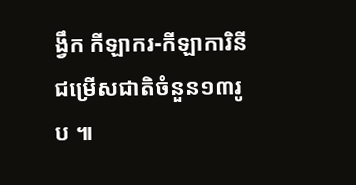ង្វឹក កីឡាករ-កីឡាការិនី ជម្រើសជាតិចំនួន១៣រូប ៕